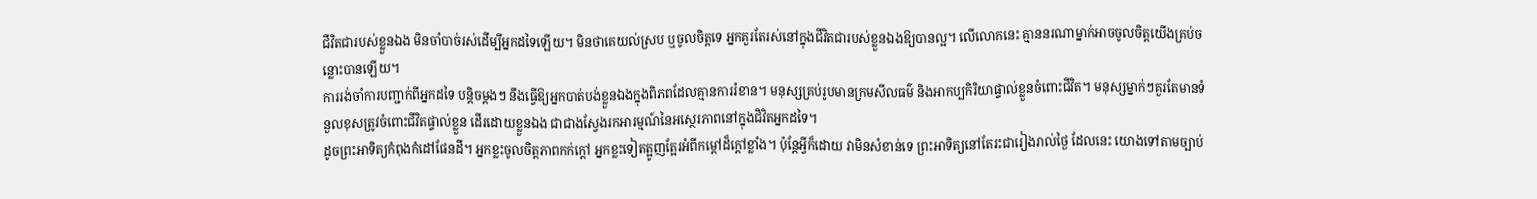ជីវិតជារបស់ខ្លួនឯង មិនចាំបាច់រស់ដើម្បីអ្នកដទៃឡើយ។ មិនថាគេយល់ស្រប ឬចូលចិត្តទេ អ្នកគួរតែរស់នៅក្នុងជីវិតជារបស់ខ្លួនឯងឱ្យបានល្អ។ លើលោកនេះ គ្មាននរណាម្នាក់អាចចូលចិត្តយើងគ្រប់ចន្លោះបានឡើយ។
ការរង់ចាំការបញ្ជាក់ពីអ្នកដទៃ បន្តិចម្ដងៗ នឹងធ្វើឱ្យអ្នកបាត់បង់ខ្លួនឯងក្នុងពិភពដែលគ្មានការរំខាន។ មនុស្សគ្រប់រូបមានក្រមសីលធម៌ និងអាកប្បកិរិយាផ្ទាល់ខ្លួនចំពោះជីវិត។ មនុស្សម្នាក់ៗគួរតែមានទំនួលខុសត្រូវចំពោះជីវិតផ្ទាល់ខ្លួន ដើរដោយខ្លួនឯង ជាជាងស្វែងរកអារម្មណ៍នៃអស្ថេរភាពនៅក្នុងជិវិតអ្នកដទៃ។
ដូចព្រះអាទិត្យកំពុងកំដៅផែនដី។ អ្នកខ្លះចូលចិត្តភាពកក់ក្តៅ អ្នកខ្លះទៀតត្អូញត្អែរអំពីកម្ដៅដ៏ក្តៅខ្លាំង។ ប៉ុន្តែអ្វីក៏ដោយ វាមិនសំខាន់ទេ ព្រះអាទិត្យនៅតែរះជារៀងរាល់ថ្ងៃ ដែលនេះ យោងទៅតាមច្បាប់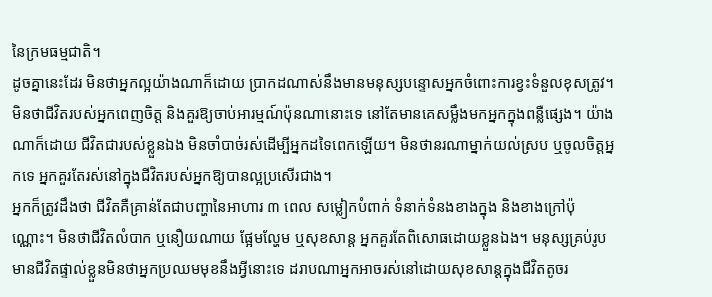នៃក្រមធម្មជាតិ។
ដូចគ្នានេះដែរ មិនថាអ្នកល្អយ៉ាងណាក៏ដោយ ប្រាកដណាស់នឹងមានមនុស្សបន្ទោសអ្នកចំពោះការខ្វះទំនួលខុសត្រូវ។ មិនថាជីវិតរបស់អ្នកពេញចិត្ត និងគួរឱ្យចាប់អារម្មណ៍ប៉ុនណានោះទេ នៅតែមានគេសម្លឹងមកអ្នកក្នុងពន្លឺផ្សេង។ យ៉ាងណាក៏ដោយ ជីវិតជារបស់ខ្លួនឯង មិនចាំបាច់រស់ដើម្បីអ្នកដទៃពេកឡើយ។ មិនថានរណាម្នាក់យល់ស្រប ឬចូលចិត្តអ្នកទេ អ្នកគួរតែរស់នៅក្នុងជីវិតរបស់អ្នកឱ្យបានល្អប្រសើរជាង។
អ្នកក៏ត្រូវដឹងថា ជីវិតគឺគ្រាន់តែជាបញ្ហានៃអាហារ ៣ ពេល សម្លៀកបំពាក់ ទំនាក់ទំនងខាងក្នុង និងខាងក្រៅប៉ុណ្ណោះ។ មិនថាជីវិតលំបាក ឬនឿយណាយ ផ្អែមល្ហែម ឬសុខសាន្ត អ្នកគួរតែពិសោធដោយខ្លួនឯង។ មនុស្សគ្រប់រូបមានជីវិតផ្ទាល់ខ្លួនមិនថាអ្នកប្រឈមមុខនឹងអ្វីនោះទេ ដរាបណាអ្នកអាចរស់នៅដោយសុខសាន្តក្នុងជីវិតតូចរ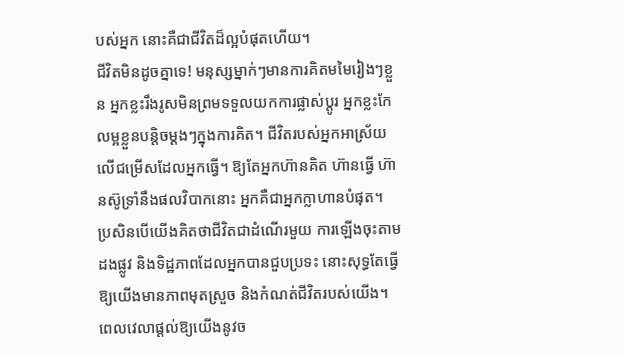បស់អ្នក នោះគឺជាជីវិតដ៏ល្អបំផុតហើយ។
ជីវិតមិនដូចគ្នាទេ! មនុស្សម្នាក់ៗមានការគិតមមៃរៀងៗខ្លួន អ្នកខ្លះរឹងរូសមិនព្រមទទួលយកការផ្លាស់ប្តូរ អ្នកខ្លះកែលម្អខ្លួនបន្តិចម្តងៗក្នុងការគិត។ ជីវិតរបស់អ្នកអាស្រ័យលើជម្រើសដែលអ្នកធ្វើ។ ឱ្យតែអ្នកហ៊ានគិត ហ៊ានធ្វើ ហ៊ានស៊ូទ្រាំនឹងផលវិបាកនោះ អ្នកគឺជាអ្នកក្លាហានបំផុត។
ប្រសិនបើយើងគិតថាជីវិតជាដំណើរមួយ ការឡើងចុះតាមដងផ្លូវ និងទិដ្ឋភាពដែលអ្នកបានជួបប្រទះ នោះសុទ្ធតែធ្វើឱ្យយើងមានភាពមុតស្រួច និងកំណត់ជីវិតរបស់យើង។ ពេលវេលាផ្តល់ឱ្យយើងនូវច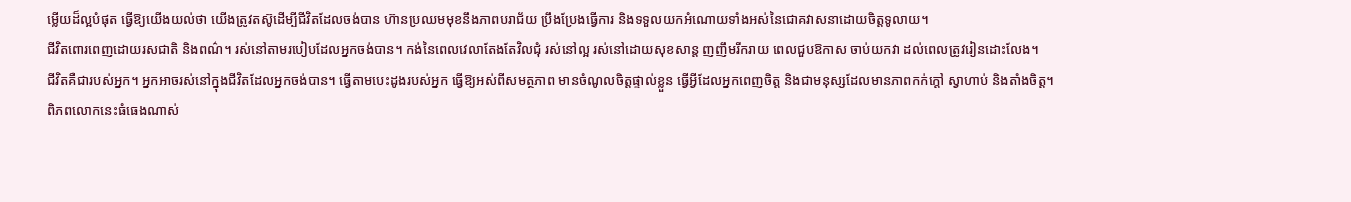ម្លើយដ៏ល្អបំផុត ធ្វើឱ្យយើងយល់ថា យើងត្រូវតស៊ូដើម្បីជីវិតដែលចង់បាន ហ៊ានប្រឈមមុខនឹងភាពបរាជ័យ ប្រឹងប្រែងធ្វើការ និងទទួលយកអំណោយទាំងអស់នៃជោគវាសនាដោយចិត្តទូលាយ។
ជីវិតពោរពេញដោយរសជាតិ និងពណ៌។ រស់នៅតាមរបៀបដែលអ្នកចង់បាន។ កង់នៃពេលវេលាតែងតែវិលជុំ រស់នៅល្អ រស់នៅដោយសុខសាន្ត ញញឹមរីករាយ ពេលជួបឱកាស ចាប់យកវា ដល់ពេលត្រូវរៀនដោះលែង។
ជីវិតគឺជារបស់អ្នក។ អ្នកអាចរស់នៅក្នុងជីវិតដែលអ្នកចង់បាន។ ធ្វើតាមបេះដូងរបស់អ្នក ធ្វើឱ្យអស់ពីសមត្ថភាព មានចំណូលចិត្តផ្ទាល់ខ្លួន ធ្វើអ្វីដែលអ្នកពេញចិត្ត និងជាមនុស្សដែលមានភាពកក់ក្តៅ ស្វាហាប់ និងតាំងចិត្ត។
ពិភពលោកនេះធំធេងណាស់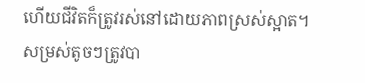ហើយជីវិតក៏ត្រូវរស់នៅដោយភាពស្រស់ស្អាត។ សម្រស់តូចៗត្រូវបា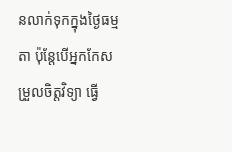នលាក់ទុកក្នុងថ្ងៃធម្មតា ប៉ុន្តែបើអ្នកកែសម្រួលចិត្តវិទ្យា ធ្វើ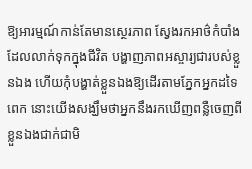ឱ្យអារម្មណ៍កាន់តែមានស្ថេរភាព ស្វែងរកអាថ៌កំបាំងដែលលាក់ទុកក្នុងជីវិត បង្ហាញភាពអស្ចារ្យជារបស់ខ្លួនឯង ហើយកុំបង្ហាត់ខ្លួនឯងឱ្យដើរតាមភ្នែកអ្នកដទៃពេក នោះយើងសង្ឃឹមថាអ្នកនឹងរកឃើញពន្លឺចេញពីខ្លួនឯងជាក់ជាមិ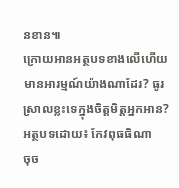នខាន៕
ក្រោយអានអត្ថបទខាងលើហើយ មានអារម្មណ៍យ៉ាងណាដែរ? ធូរស្រាលខ្លះទេក្នុងចិត្តមិត្តអ្នកអាន?
អត្ថបទដោយ៖ កែវពុធធិណា
ចុច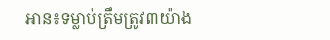អាន៖ទម្លាប់ត្រឹមត្រូវ៣យ៉ាង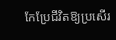កែប្រែជីវិតឱ្យប្រសើរ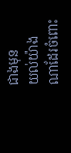ជាងមុន
យល់យ៉ាងណាដែរចំពោះ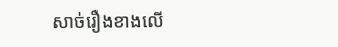សាច់រឿងខាងលើ